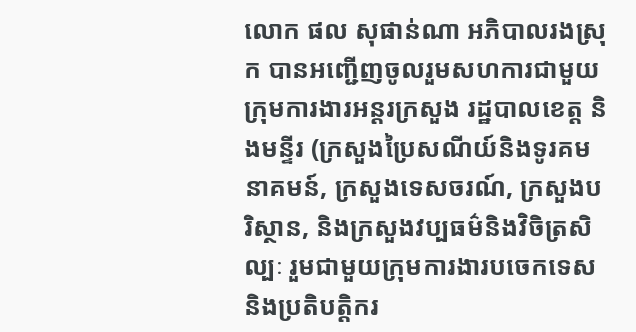លោក ផល សុផាន់ណា អភិបាលរងស្រុក បានអញ្ជើញចូលរួមសហការជាមួយ ក្រុមការងារអន្តរក្រសួង រដ្ឋបាលខេត្ត និងមន្ទីរ (ក្រសួងប្រៃសណីយ៍និងទូរគមនាគមន៍, ក្រសួងទេសចរណ៍, ក្រសួងបរិស្ថាន, និងក្រសួងវប្បធម៌និងវិចិត្រសិល្បៈ រួមជាមួយក្រុមការងារបចេកទេស និងប្រតិបត្តិករ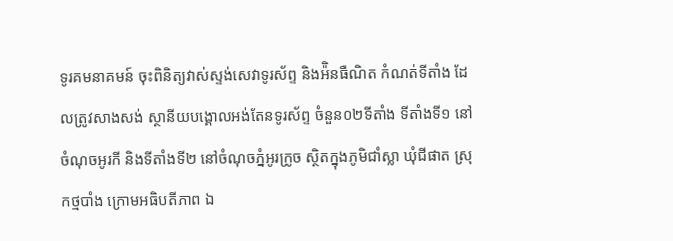ទូរគមនាគមន៍ ចុះពិនិត្យវាស់ស្ទង់សេវាទូរស័ព្ទ និងអ៉ិនធឺណិត កំណត់ទីតាំង ដែលត្រូវសាងសង់ ស្ថានីយបង្គោលអង់តែនទូរស័ព្ទ ចំនួន០២ទីតាំង ទីតាំងទី១ នៅចំណុចអូរកី និងទីតាំងទី២ នៅចំណុចភ្នំអូរក្រូច ស្ថិតក្នុងភូមិជាំស្លា ឃុំជីផាត ស្រុកថ្មបាំង ក្រោមអធិបតីភាព ឯ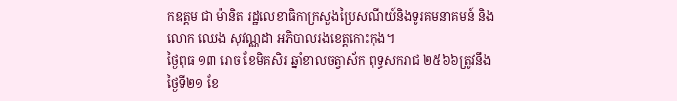កឧត្តម ជា ម៉ានិត រដ្ឋលេខាធិកាក្រសួងប្រៃសណីយ៍និងទូរគមនាគមន៍ និងលោក ឈេង សុវណ្ណដា អភិបាលរងខេត្តកោះកុង។
ថ្ងៃពុធ ១៣ រោច ខែមិគសិរ ឆ្នាំខាលចត្វាស័ក ពុទ្ធសករាជ ២៥៦៦ត្រូវនឹងថ្ងៃទី២១ ខែ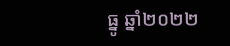ធ្នូ ឆ្នាំ២០២២